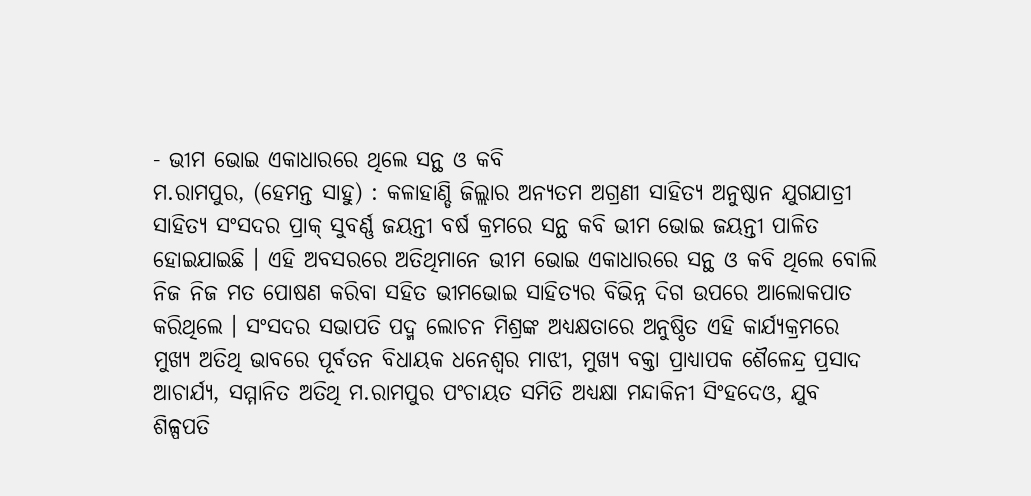- ଭୀମ ଭୋଇ ଏକାଧାରରେ ଥିଲେ ସନ୍ଥ ଓ କବି
ମ.ରାମପୁର, (ହେମନ୍ତ ସାହୁ) : କଳାହାଣ୍ଡି ଜିଲ୍ଲାର ଅନ୍ୟତମ ଅଗ୍ରଣୀ ସାହିତ୍ୟ ଅନୁଷ୍ଠାନ ଯୁଗଯାତ୍ରୀ ସାହିତ୍ୟ ସଂସଦର ପ୍ରାକ୍ ସୁବର୍ଣ୍ଣ ଜୟନ୍ତୀ ବର୍ଷ କ୍ରମରେ ସନ୍ଥ କବି ଭୀମ ଭୋଇ ଜୟନ୍ତୀ ପାଳିତ ହୋଇଯାଇଛି । ଏହି ଅବସରରେ ଅତିଥିମାନେ ଭୀମ ଭୋଇ ଏକାଧାରରେ ସନ୍ଥ ଓ କବି ଥିଲେ ବୋଲି ନିଜ ନିଜ ମତ ପୋଷଣ କରିବା ସହିତ ଭୀମଭୋଇ ସାହିତ୍ୟର ବିଭିନ୍ନ ଦିଗ ଉପରେ ଆଲୋକପାତ କରିଥିଲେ । ସଂସଦର ସଭାପତି ପଦ୍ମ ଲୋଚନ ମିଶ୍ରଙ୍କ ଅଧ୍ୟକ୍ଷତାରେ ଅନୁଷ୍ଠିତ ଏହି କାର୍ଯ୍ୟକ୍ରମରେ ମୁଖ୍ୟ ଅତିଥି ଭାବରେ ପୂର୍ବତନ ବିଧାୟକ ଧନେଶ୍ୱର ମାଝୀ, ମୁଖ୍ୟ ବକ୍ତା ପ୍ରାଧ୍ୟାପକ ଶୈଳେନ୍ଦ୍ର ପ୍ରସାଦ ଆଚାର୍ଯ୍ୟ, ସମ୍ମାନିତ ଅତିଥି ମ.ରାମପୁର ପଂଚାୟତ ସମିତି ଅଧ୍ୟକ୍ଷା ମନ୍ଦାକିନୀ ସିଂହଦେଓ, ଯୁବ ଶିଳ୍ପପତି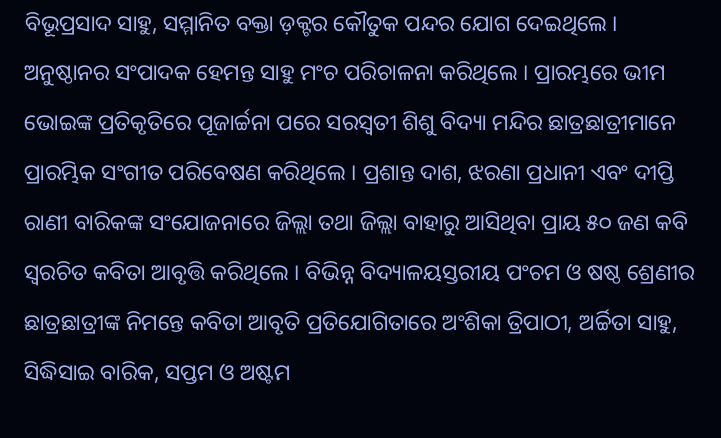ବିଭୂପ୍ରସାଦ ସାହୁ, ସମ୍ମାନିତ ବକ୍ତା ଡ଼କ୍ଟର କୌତୁକ ପନ୍ଦର ଯୋଗ ଦେଇଥିଲେ । ଅନୁଷ୍ଠାନର ସଂପାଦକ ହେମନ୍ତ ସାହୁ ମଂଚ ପରିଚାଳନା କରିଥିଲେ । ପ୍ରାରମ୍ଭରେ ଭୀମ ଭୋଇଙ୍କ ପ୍ରତିକୃତିରେ ପୂଜାର୍ଚ୍ଚନା ପରେ ସରସ୍ୱତୀ ଶିଶୁ ବିଦ୍ୟା ମନ୍ଦିର ଛାତ୍ରଛାତ୍ରୀମାନେ ପ୍ରାରମ୍ଭିକ ସଂଗୀତ ପରିବେଷଣ କରିଥିଲେ । ପ୍ରଶାନ୍ତ ଦାଶ, ଝରଣା ପ୍ରଧାନୀ ଏବଂ ଦୀପ୍ତି ରାଣୀ ବାରିକଙ୍କ ସଂଯୋଜନାରେ ଜିଲ୍ଲା ତଥା ଜିଲ୍ଲା ବାହାରୁ ଆସିଥିବା ପ୍ରାୟ ୫୦ ଜଣ କବି ସ୍ୱରଚିତ କବିତା ଆବୃତ୍ତି କରିଥିଲେ । ବିଭିନ୍ନ ବିଦ୍ୟାଳୟସ୍ତରୀୟ ପଂଚମ ଓ ଷଷ୍ଠ ଶ୍ରେଣୀର ଛାତ୍ରଛାତ୍ରୀଙ୍କ ନିମନ୍ତେ କବିତା ଆବୃତି ପ୍ରତିଯୋଗିତାରେ ଅଂଶିକା ତ୍ରିପାଠୀ, ଅର୍ଚ୍ଚିତା ସାହୁ, ସିଦ୍ଧିସାଇ ବାରିକ, ସପ୍ତମ ଓ ଅଷ୍ଟମ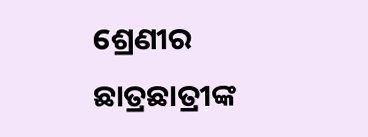ଶ୍ରେଣୀର ଛାତ୍ରଛାତ୍ରୀଙ୍କ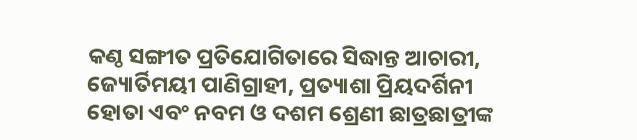କଣ୍ଠ ସଙ୍ଗୀତ ପ୍ରତିଯୋଗିତାରେ ସିଦ୍ଧାନ୍ତ ଆଚାରୀ, ଜ୍ୟୋର୍ତିମୟୀ ପାଣିଗ୍ରାହୀ, ପ୍ରତ୍ୟାଶା ପ୍ରିୟଦର୍ଶିନୀ ହୋତା ଏବଂ ନବମ ଓ ଦଶମ ଶ୍ରେଣୀ ଛାତ୍ରଛାତ୍ରୀଙ୍କ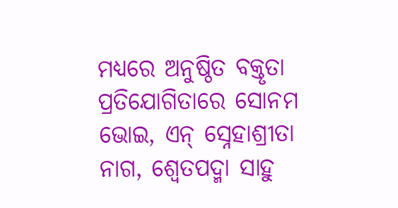ମଧ୍ୟରେ ଅନୁଷ୍ଠିତ ବକ୍ତୃତା ପ୍ରତିଯୋଗିତାରେ ସୋନମ ଭୋଇ, ଏନ୍ ସ୍ନେହାଶ୍ରୀତା ନାଗ, ଶ୍ୱେତପଦ୍ମା ସାହୁ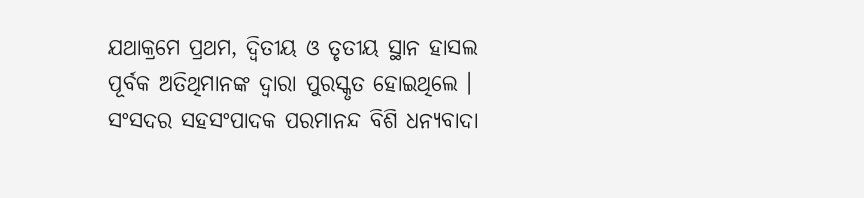ଯଥାକ୍ରମେ ପ୍ରଥମ, ଦ୍ୱିତୀୟ ଓ ତୃତୀୟ ସ୍ଥାନ ହାସଲ ପୂର୍ବକ ଅତିଥିମାନଙ୍କ ଦ୍ୱାରା ପୁରସ୍କୃତ ହୋଇଥିଲେ । ସଂସଦର ସହସଂପାଦକ ପରମାନନ୍ଦ ବିଶି ଧନ୍ୟବାଦା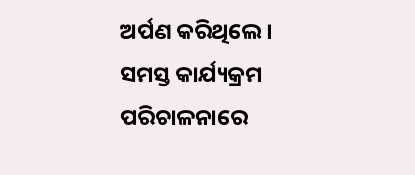ଅର୍ପଣ କରିଥିଲେ । ସମସ୍ତ କାର୍ଯ୍ୟକ୍ରମ ପରିଚାଳନାରେ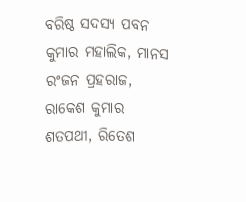ବରିଷ୍ଠ ସଦସ୍ୟ ପବନ କୁମାର ମହାଲିକ, ମାନସ ରଂଜନ ପ୍ରହରାଜ, ରାକେଶ କୁମାର ଶତପଥୀ, ରିତେଶ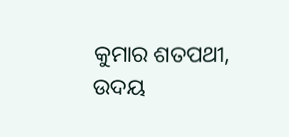କୁମାର ଶତପଥୀ, ଉଦୟ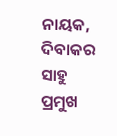ନାୟକ, ଦିବାକର ସାହୁ ପ୍ରମୁଖ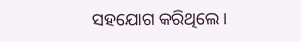ସହଯୋଗ କରିଥିଲେ ।